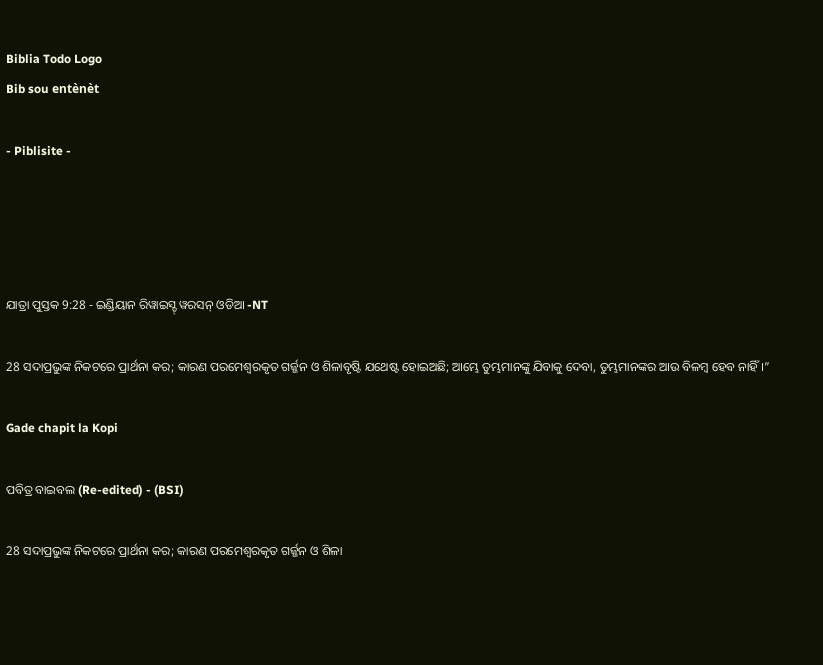Biblia Todo Logo
Bib sou entènèt

- Piblisite -




ଯାତ୍ରା ପୁସ୍ତକ 9:28 - ଇଣ୍ଡିୟାନ ରିୱାଇସ୍ଡ୍ ୱରସନ୍ ଓଡିଆ -NT

28 ସଦାପ୍ରଭୁଙ୍କ ନିକଟରେ ପ୍ରାର୍ଥନା କର; କାରଣ ପରମେଶ୍ୱରକୃତ ଗର୍ଜ୍ଜନ ଓ ଶିଳାବୃଷ୍ଟି ଯଥେଷ୍ଟ ହୋଇଅଛି; ଆମ୍ଭେ ତୁମ୍ଭମାନଙ୍କୁ ଯିବାକୁ ଦେବା, ତୁମ୍ଭମାନଙ୍କର ଆଉ ବିଳମ୍ବ ହେବ ନାହିଁ।”

Gade chapit la Kopi

ପବିତ୍ର ବାଇବଲ (Re-edited) - (BSI)

28 ସଦାପ୍ରଭୁଙ୍କ ନିକଟରେ ପ୍ରାର୍ଥନା କର; କାରଣ ପରମେଶ୍ଵରକୃତ ଗର୍ଜ୍ଜନ ଓ ଶିଳା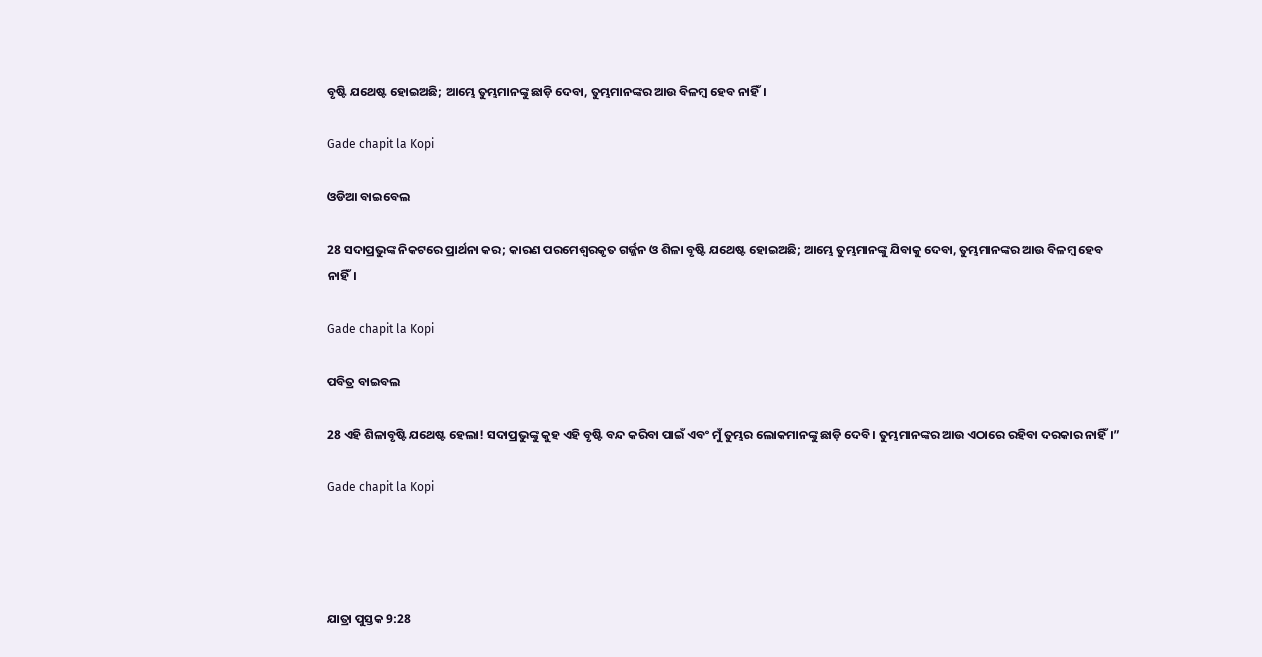ବୃଷ୍ଟି ଯଥେଷ୍ଟ ହୋଇଅଛି; ଆମ୍ଭେ ତୁମ୍ଭମାନଙ୍କୁ ଛାଡ଼ି ଦେବା, ତୁମ୍ଭମାନଙ୍କର ଆଉ ବିଳମ୍ଵ ହେବ ନାହିଁ।

Gade chapit la Kopi

ଓଡିଆ ବାଇବେଲ

28 ସଦାପ୍ରଭୁଙ୍କ ନିକଟରେ ପ୍ରାର୍ଥନା କର; କାରଣ ପରମେଶ୍ୱରକୃତ ଗର୍ଜ୍ଜନ ଓ ଶିଳା ବୃଷ୍ଟି ଯଥେଷ୍ଟ ହୋଇଅଛି; ଆମ୍ଭେ ତୁମ୍ଭମାନଙ୍କୁ ଯିବାକୁ ଦେବା, ତୁମ୍ଭମାନଙ୍କର ଆଉ ବିଳମ୍ବ ହେବ ନାହିଁ।

Gade chapit la Kopi

ପବିତ୍ର ବାଇବଲ

28 ଏହି ଶିଳାବୃଷ୍ଟି ଯଥେଷ୍ଟ ହେଲା! ସଦାପ୍ରଭୁଙ୍କୁ କୁହ ଏହି ବୃଷ୍ଟି ବନ୍ଦ କରିବା ପାଇଁ ଏବଂ ମୁଁ ତୁମ୍ଭର ଲୋକମାନଙ୍କୁ ଛାଡ଼ି ଦେବି। ତୁମ୍ଭମାନଙ୍କର ଆଉ ଏଠାରେ ରହିବା ଦରକାର ନାହିଁ।”

Gade chapit la Kopi




ଯାତ୍ରା ପୁସ୍ତକ 9:28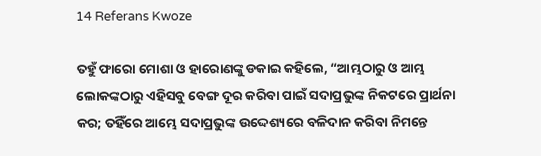14 Referans Kwoze

ତହୁଁ ଫାରୋ ମୋଶା ଓ ହାରୋଣଙ୍କୁ ଡକାଇ କହିଲେ, “ଆମ୍ଭଠାରୁ ଓ ଆମ୍ଭ ଲୋକଙ୍କଠାରୁ ଏହିସବୁ ବେଙ୍ଗ ଦୂର କରିବା ପାଇଁ ସଦାପ୍ରଭୁଙ୍କ ନିକଟରେ ପ୍ରାର୍ଥନା କର; ତହିଁରେ ଆମ୍ଭେ ସଦାପ୍ରଭୁଙ୍କ ଉଦ୍ଦେଶ୍ୟରେ ବଳିଦାନ କରିବା ନିମନ୍ତେ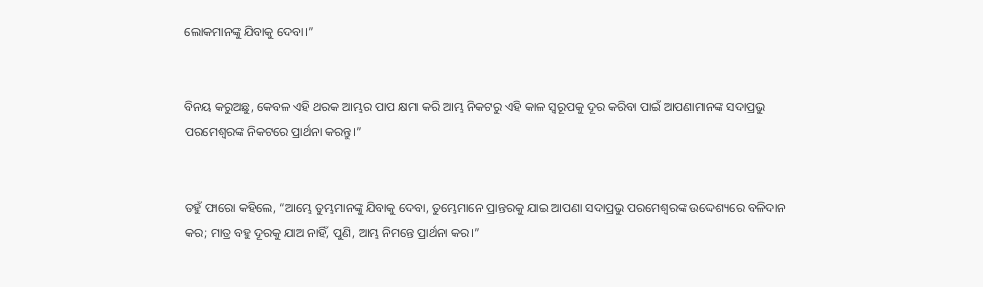ଲୋକମାନଙ୍କୁ ଯିବାକୁ ଦେବା।”


ବିନୟ କରୁଅଛୁ, କେବଳ ଏହି ଥରକ ଆମ୍ଭର ପାପ କ୍ଷମା କରି ଆମ୍ଭ ନିକଟରୁ ଏହି କାଳ ସ୍ୱରୂପକୁ ଦୂର କରିବା ପାଇଁ ଆପଣାମାନଙ୍କ ସଦାପ୍ରଭୁ ପରମେଶ୍ୱରଙ୍କ ନିକଟରେ ପ୍ରାର୍ଥନା କରନ୍ତୁ।”


ତହୁଁ ଫାରୋ କହିଲେ, “ଆମ୍ଭେ ତୁମ୍ଭମାନଙ୍କୁ ଯିବାକୁ ଦେବା, ତୁମ୍ଭେମାନେ ପ୍ରାନ୍ତରକୁ ଯାଇ ଆପଣା ସଦାପ୍ରଭୁ ପରମେଶ୍ୱରଙ୍କ ଉଦ୍ଦେଶ୍ୟରେ ବଳିଦାନ କର; ମାତ୍ର ବହୁ ଦୂରକୁ ଯାଅ ନାହିଁ, ପୁଣି, ଆମ୍ଭ ନିମନ୍ତେ ପ୍ରାର୍ଥନା କର।”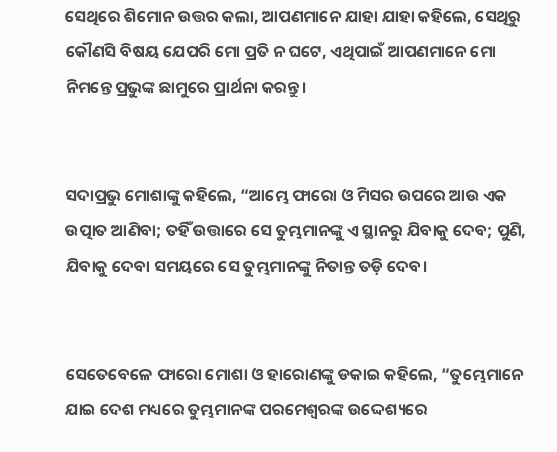ସେଥିରେ ଶିମୋନ ଉତ୍ତର କଲା, ଆପଣମାନେ ଯାହା ଯାହା କହିଲେ, ସେଥିରୁ କୌଣସି ବିଷୟ ଯେପରି ମୋ ପ୍ରତି ନ ଘଟେ, ଏଥିପାଇଁ ଆପଣମାନେ ମୋ ନିମନ୍ତେ ପ୍ରଭୁଙ୍କ ଛାମୁରେ ପ୍ରାର୍ଥନା କରନ୍ତୁ।


ସଦାପ୍ରଭୁ ମୋଶାଙ୍କୁ କହିଲେ, “ଆମ୍ଭେ ଫାରୋ ଓ ମିସର ଉପରେ ଆଉ ଏକ ଉତ୍ପାତ ଆଣିବା; ତହିଁ ଉତ୍ତାରେ ସେ ତୁମ୍ଭମାନଙ୍କୁ ଏ ସ୍ଥାନରୁ ଯିବାକୁ ଦେବ; ପୁଣି, ଯିବାକୁ ଦେବା ସମୟରେ ସେ ତୁମ୍ଭମାନଙ୍କୁ ନିତାନ୍ତ ତଡ଼ି ଦେବ।


ସେତେବେଳେ ଫାରୋ ମୋଶା ଓ ହାରୋଣଙ୍କୁ ଡକାଇ କହିଲେ, “ତୁମ୍ଭେମାନେ ଯାଇ ଦେଶ ମଧ୍ୟରେ ତୁମ୍ଭମାନଙ୍କ ପରମେଶ୍ୱରଙ୍କ ଉଦ୍ଦେଶ୍ୟରେ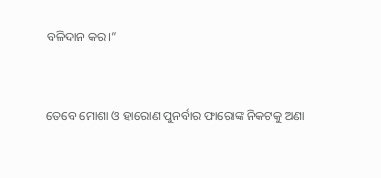ବଳିଦାନ କର।”


ତେବେ ମୋଶା ଓ ହାରୋଣ ପୁନର୍ବାର ଫାରୋଙ୍କ ନିକଟକୁ ଅଣା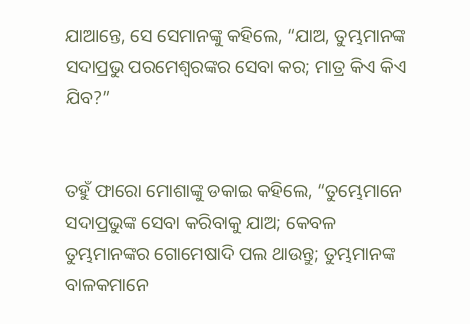ଯାଆନ୍ତେ, ସେ ସେମାନଙ୍କୁ କହିଲେ, “ଯାଅ, ତୁମ୍ଭମାନଙ୍କ ସଦାପ୍ରଭୁ ପରମେଶ୍ୱରଙ୍କର ସେବା କର; ମାତ୍ର କିଏ କିଏ ଯିବ?”


ତହୁଁ ଫାରୋ ମୋଶାଙ୍କୁ ଡକାଇ କହିଲେ, “ତୁମ୍ଭେମାନେ ସଦାପ୍ରଭୁଙ୍କ ସେବା କରିବାକୁ ଯାଅ; କେବଳ ତୁମ୍ଭମାନଙ୍କର ଗୋମେଷାଦି ପଲ ଥାଉନ୍ତୁ; ତୁମ୍ଭମାନଙ୍କ ବାଳକମାନେ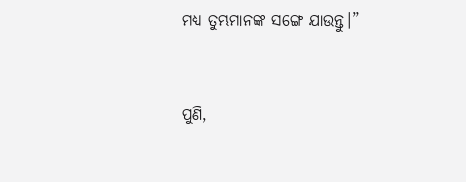ମଧ୍ୟ ତୁମ୍ଭମାନଙ୍କ ସଙ୍ଗେ ଯାଉନ୍ତୁ।”


ପୁଣି,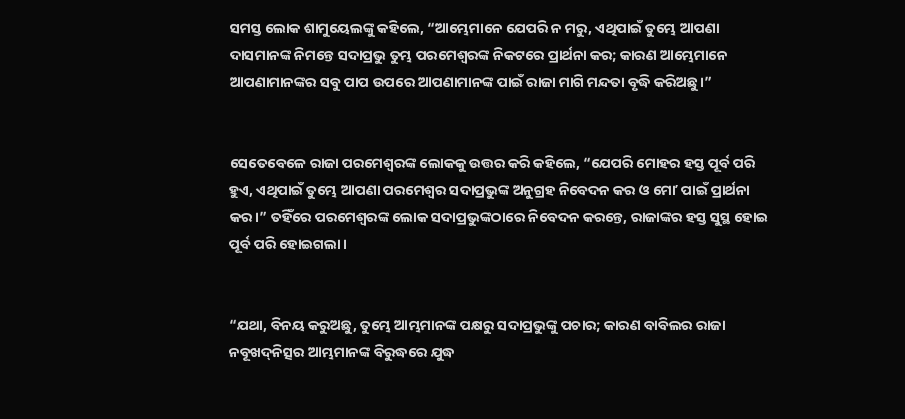ସମସ୍ତ ଲୋକ ଶାମୁୟେଲଙ୍କୁ କହିଲେ, “ଆମ୍ଭେମାନେ ଯେପରି ନ ମରୁ, ଏଥିପାଇଁ ତୁମ୍ଭେ ଆପଣା ଦାସମାନଙ୍କ ନିମନ୍ତେ ସଦାପ୍ରଭୁ ତୁମ୍ଭ ପରମେଶ୍ୱରଙ୍କ ନିକଟରେ ପ୍ରାର୍ଥନା କର; କାରଣ ଆମ୍ଭେମାନେ ଆପଣାମାନଙ୍କର ସବୁ ପାପ ଉପରେ ଆପଣାମାନଙ୍କ ପାଇଁ ରାଜା ମାଗି ମନ୍ଦତା ବୃଦ୍ଧି କରିଅଛୁ।”


ସେତେବେଳେ ରାଜା ପରମେଶ୍ୱରଙ୍କ ଲୋକକୁ ଉତ୍ତର କରି କହିଲେ, “ଯେପରି ମୋହର ହସ୍ତ ପୂର୍ବ ପରି ହୁଏ, ଏଥିପାଇଁ ତୁମ୍ଭେ ଆପଣା ପରମେଶ୍ୱର ସଦାପ୍ରଭୁଙ୍କ ଅନୁଗ୍ରହ ନିବେଦନ କର ଓ ମୋʼ ପାଇଁ ପ୍ରାର୍ଥନା କର।” ତହିଁରେ ପରମେଶ୍ୱରଙ୍କ ଲୋକ ସଦାପ୍ରଭୁଙ୍କଠାରେ ନିବେଦନ କରନ୍ତେ, ରାଜାଙ୍କର ହସ୍ତ ସୁସ୍ଥ ହୋଇ ପୂର୍ବ ପରି ହୋଇଗଲା।


“ଯଥା, ବିନୟ କରୁଅଛୁ, ତୁମ୍ଭେ ଆମ୍ଭମାନଙ୍କ ପକ୍ଷରୁ ସଦାପ୍ରଭୁଙ୍କୁ ପଚାର; କାରଣ ବାବିଲର ରାଜା ନବୂଖଦ୍‍ନିତ୍ସର ଆମ୍ଭମାନଙ୍କ ବିରୁଦ୍ଧରେ ଯୁଦ୍ଧ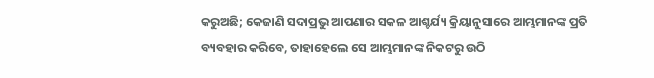କରୁଅଛି; କେଜାଣି ସଦାପ୍ରଭୁ ଆପଣାର ସକଳ ଆଶ୍ଚର୍ଯ୍ୟ କ୍ରିୟାନୁସାରେ ଆମ୍ଭମାନଙ୍କ ପ୍ରତି ବ୍ୟବହାର କରିବେ, ତାହାହେଲେ ସେ ଆମ୍ଭମାନଙ୍କ ନିକଟରୁ ଉଠି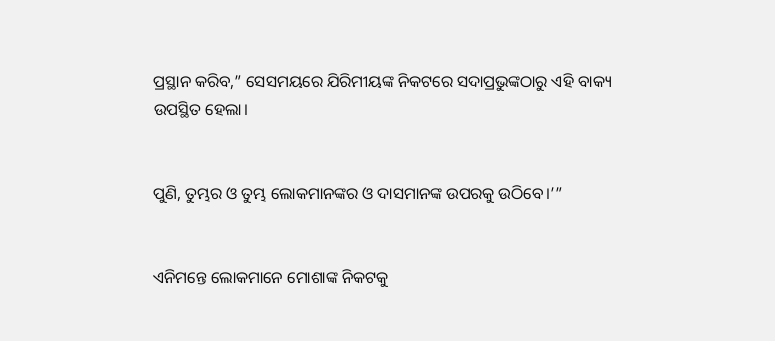ପ୍ରସ୍ଥାନ କରିବ,” ସେସମୟରେ ଯିରିମୀୟଙ୍କ ନିକଟରେ ସଦାପ୍ରଭୁଙ୍କଠାରୁ ଏହି ବାକ୍ୟ ଉପସ୍ଥିତ ହେଲା।


ପୁଣି, ତୁମ୍ଭର ଓ ତୁମ୍ଭ ଲୋକମାନଙ୍କର ଓ ଦାସମାନଙ୍କ ଉପରକୁ ଉଠିବେ।’”


ଏନିମନ୍ତେ ଲୋକମାନେ ମୋଶାଙ୍କ ନିକଟକୁ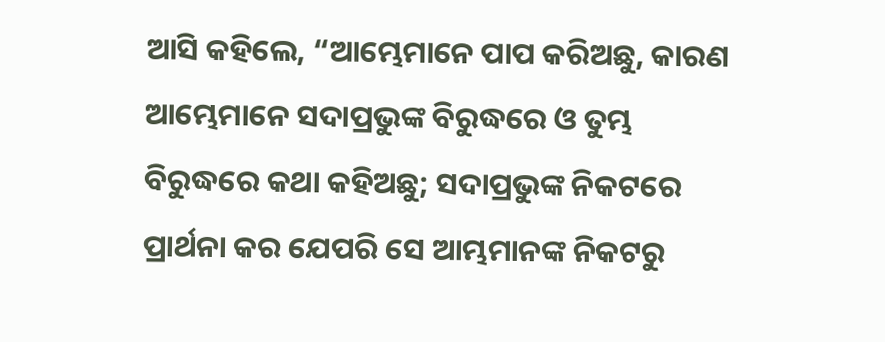ଆସି କହିଲେ, “ଆମ୍ଭେମାନେ ପାପ କରିଅଛୁ, କାରଣ ଆମ୍ଭେମାନେ ସଦାପ୍ରଭୁଙ୍କ ବିରୁଦ୍ଧରେ ଓ ତୁମ୍ଭ ବିରୁଦ୍ଧରେ କଥା କହିଅଛୁ; ସଦାପ୍ରଭୁଙ୍କ ନିକଟରେ ପ୍ରାର୍ଥନା କର ଯେପରି ସେ ଆମ୍ଭମାନଙ୍କ ନିକଟରୁ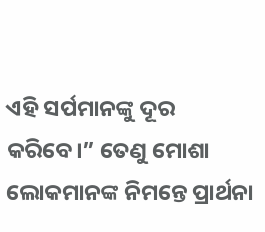ଏହି ସର୍ପମାନଙ୍କୁ ଦୂର କରିବେ।” ତେଣୁ ମୋଶା ଲୋକମାନଙ୍କ ନିମନ୍ତେ ପ୍ରାର୍ଥନା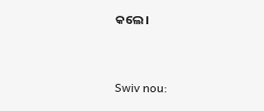କଲେ।


Swiv nou: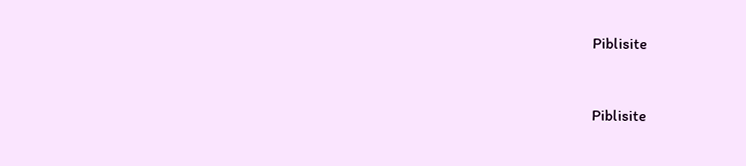Piblisite


Piblisite